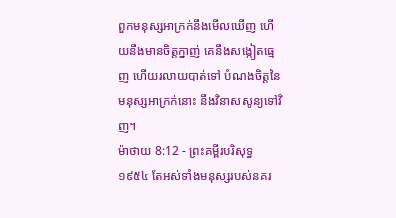ពួកមនុស្សអាក្រក់នឹងមើលឃើញ ហើយនឹងមានចិត្តក្នាញ់ គេនឹងសង្កៀតធ្មេញ ហើយរលាយបាត់ទៅ បំណងចិត្តនៃមនុស្សអាក្រក់នោះ នឹងវិនាសសូន្យទៅវិញ។
ម៉ាថាយ 8:12 - ព្រះគម្ពីរបរិសុទ្ធ ១៩៥៤ តែអស់ទាំងមនុស្សរបស់នគរ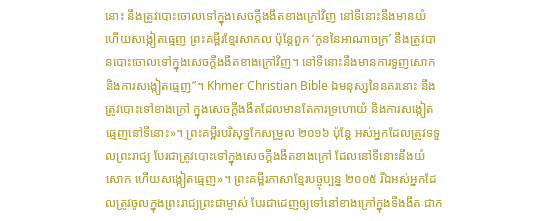នោះ នឹងត្រូវបោះចោលទៅក្នុងសេចក្ដីងងឹតខាងក្រៅវិញ នៅទីនោះនឹងមានយំ ហើយសង្កៀតធ្មេញ ព្រះគម្ពីរខ្មែរសាកល ប៉ុន្តែពួក ‘កូននៃអាណាចក្រ’ នឹងត្រូវបានបោះចោលទៅក្នុងសេចក្ដីងងឹតខាងក្រៅវិញ។ នៅទីនោះនឹងមានការទួញសោក និងការសង្កៀតធ្មេញ”។ Khmer Christian Bible ឯមនុស្សនៃនគរនោះ នឹងត្រូវបោះទៅខាងក្រៅ ក្នុងសេចក្ដីងងឹតដែលមានតែការទ្រហោយំ និងការសង្កៀតធ្មេញនៅទីនោះ»។ ព្រះគម្ពីរបរិសុទ្ធកែសម្រួល ២០១៦ ប៉ុន្តែ អស់អ្នកដែលត្រូវទទួលព្រះរាជ្យ បែរជាត្រូវបោះទៅក្នុងសេចក្តីងងឹតខាងក្រៅ ដែលនៅទីនោះនឹងយំសោក ហើយសង្កៀតធ្មេញ»។ ព្រះគម្ពីរភាសាខ្មែរបច្ចុប្បន្ន ២០០៥ រីឯអស់អ្នកដែលត្រូវចូលក្នុងព្រះរាជ្យព្រះជាម្ចាស់ បែរជាដេញឲ្យទៅនៅខាងក្រៅក្នុងទីងងឹត ជាក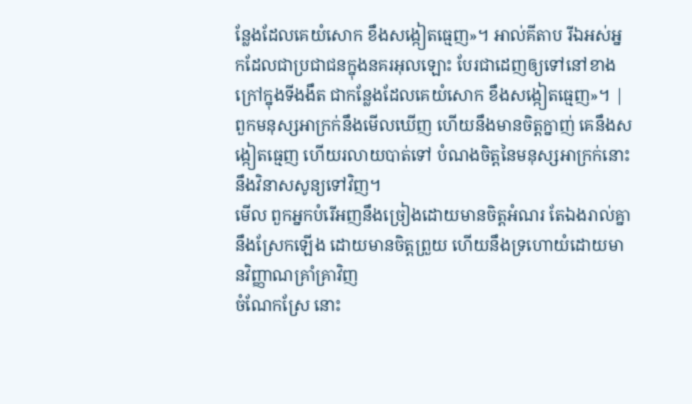ន្លែងដែលគេយំសោក ខឹងសង្កៀតធ្មេញ»។ អាល់គីតាប រីឯអស់អ្នកដែលជាប្រជាជនក្នុងនគរអុលឡោះ បែរជាដេញឲ្យទៅនៅខាងក្រៅក្នុងទីងងឹត ជាកន្លែងដែលគេយំសោក ខឹងសង្កៀតធ្មេញ»។ |
ពួកមនុស្សអាក្រក់នឹងមើលឃើញ ហើយនឹងមានចិត្តក្នាញ់ គេនឹងសង្កៀតធ្មេញ ហើយរលាយបាត់ទៅ បំណងចិត្តនៃមនុស្សអាក្រក់នោះ នឹងវិនាសសូន្យទៅវិញ។
មើល ពួកអ្នកបំរើអញនឹងច្រៀងដោយមានចិត្តអំណរ តែឯងរាល់គ្នានឹងស្រែកឡើង ដោយមានចិត្តព្រួយ ហើយនឹងទ្រហោយំដោយមានវិញ្ញាណគ្រាំគ្រាវិញ
ចំណែកស្រែ នោះ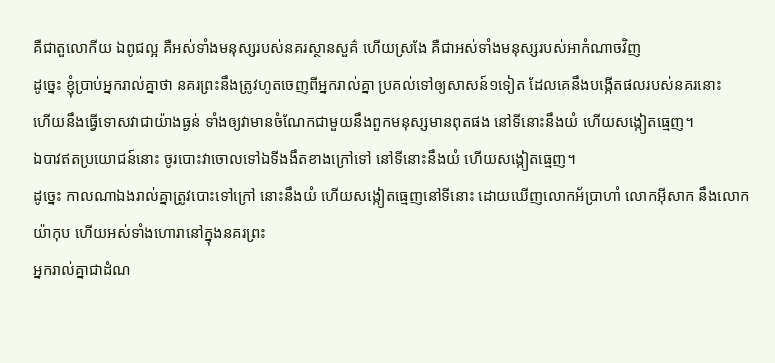គឺជាតួលោកីយ ឯពូជល្អ គឺអស់ទាំងមនុស្សរបស់នគរស្ថានសួគ៌ ហើយស្រងែ គឺជាអស់ទាំងមនុស្សរបស់អាកំណាចវិញ
ដូច្នេះ ខ្ញុំប្រាប់អ្នករាល់គ្នាថា នគរព្រះនឹងត្រូវហូតចេញពីអ្នករាល់គ្នា ប្រគល់ទៅឲ្យសាសន៍១ទៀត ដែលគេនឹងបង្កើតផលរបស់នគរនោះ
ហើយនឹងធ្វើទោសវាជាយ៉ាងធ្ងន់ ទាំងឲ្យវាមានចំណែកជាមួយនឹងពួកមនុស្សមានពុតផង នៅទីនោះនឹងយំ ហើយសង្កៀតធ្មេញ។
ឯបាវឥតប្រយោជន៍នោះ ចូរបោះវាចោលទៅឯទីងងឹតខាងក្រៅទៅ នៅទីនោះនឹងយំ ហើយសង្កៀតធ្មេញ។
ដូច្នេះ កាលណាឯងរាល់គ្នាត្រូវបោះទៅក្រៅ នោះនឹងយំ ហើយសង្កៀតធ្មេញនៅទីនោះ ដោយឃើញលោកអ័ប្រាហាំ លោកអ៊ីសាក នឹងលោកយ៉ាកុប ហើយអស់ទាំងហោរានៅក្នុងនគរព្រះ
អ្នករាល់គ្នាជាដំណ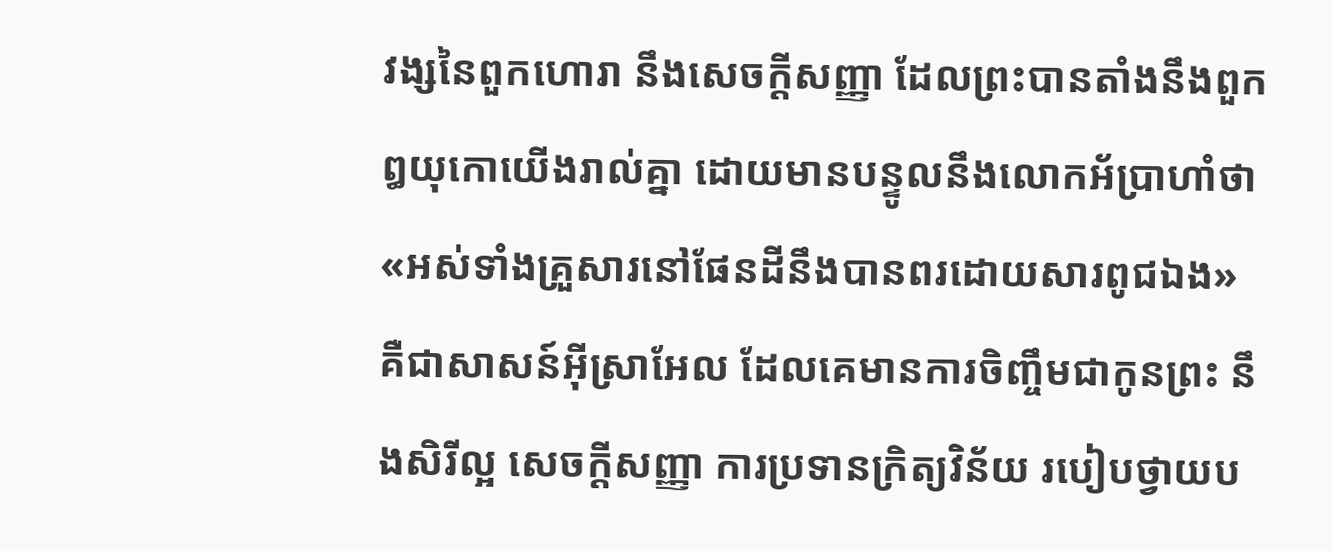វង្សនៃពួកហោរា នឹងសេចក្ដីសញ្ញា ដែលព្រះបានតាំងនឹងពួកឰយុកោយើងរាល់គ្នា ដោយមានបន្ទូលនឹងលោកអ័ប្រាហាំថា «អស់ទាំងគ្រួសារនៅផែនដីនឹងបានពរដោយសារពូជឯង»
គឺជាសាសន៍អ៊ីស្រាអែល ដែលគេមានការចិញ្ចឹមជាកូនព្រះ នឹងសិរីល្អ សេចក្ដីសញ្ញា ការប្រទានក្រិត្យវិន័យ របៀបថ្វាយប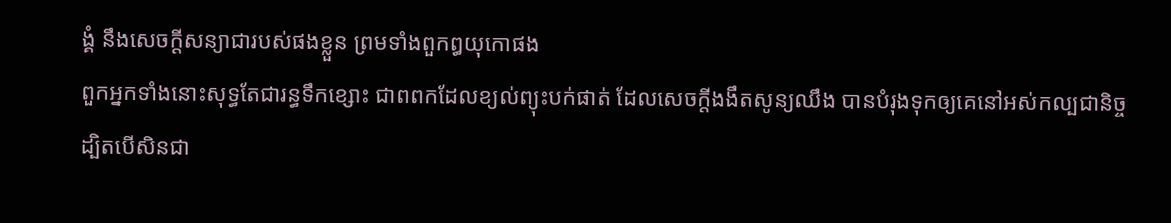ង្គំ នឹងសេចក្ដីសន្យាជារបស់ផងខ្លួន ព្រមទាំងពួកឰយុកោផង
ពួកអ្នកទាំងនោះសុទ្ធតែជារន្ធទឹកខ្សោះ ជាពពកដែលខ្យល់ព្យុះបក់ផាត់ ដែលសេចក្ដីងងឹតសូន្យឈឹង បានបំរុងទុកឲ្យគេនៅអស់កល្បជានិច្ច
ដ្បិតបើសិនជា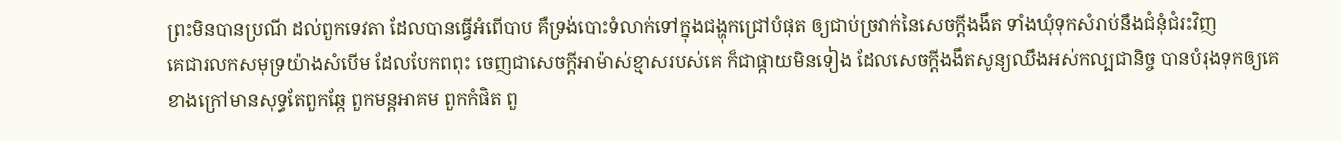ព្រះមិនបានប្រណី ដល់ពួកទេវតា ដែលបានធ្វើអំពើបាប គឺទ្រង់បោះទំលាក់ទៅក្នុងជង្ហុកជ្រៅបំផុត ឲ្យជាប់ច្រវាក់នៃសេចក្ដីងងឹត ទាំងឃុំទុកសំរាប់នឹងជំនុំជំរះវិញ
គេជារលកសមុទ្រយ៉ាងសំបើម ដែលបែកពពុះ ចេញជាសេចក្ដីអាម៉ាស់ខ្មាសរបស់គេ ក៏ជាផ្កាយមិនទៀង ដែលសេចក្ដីងងឹតសូន្យឈឹងអស់កល្បជានិច្ច បានបំរុងទុកឲ្យគេ
ខាងក្រៅមានសុទ្ធតែពួកឆ្កែ ពួកមន្តអាគម ពួកកំផិត ពួ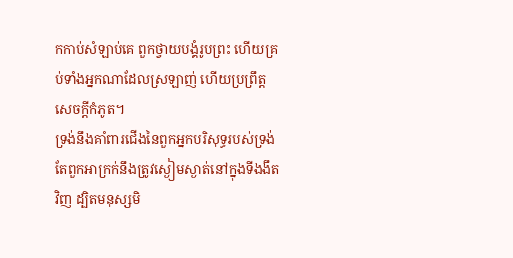កកាប់សំឡាប់គេ ពួកថ្វាយបង្គំរូបព្រះ ហើយគ្រប់ទាំងអ្នកណាដែលស្រឡាញ់ ហើយប្រព្រឹត្តសេចក្ដីកំភូត។
ទ្រង់នឹងគាំពារជើងនៃពួកអ្នកបរិសុទ្ធរបស់ទ្រង់ តែពួកអាក្រក់នឹងត្រូវស្ងៀមស្ងាត់នៅក្នុងទីងងឹតវិញ ដ្បិតមនុស្សមិ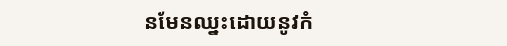នមែនឈ្នះដោយនូវកំ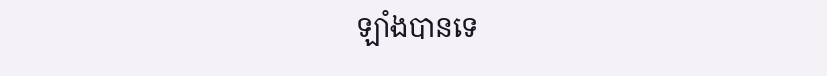ឡាំងបានទេ